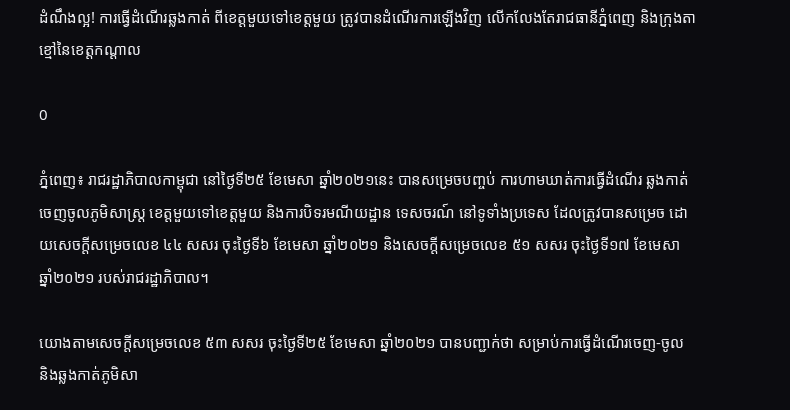ដំណឹងល្អ! ការធ្វើដំណើរឆ្លងកាត់ ពីខេត្តមួយទៅខេត្តមួយ ត្រូវបានដំណើរការឡើងវិញ លើកលែងតែរាជធានីភ្នំពេញ និងក្រុងតាខ្មៅនៃខេត្តកណ្ដាល

0

ភ្នំពេញ៖ រាជរដ្ឋាភិបាលកាម្ពុជា នៅថ្ងៃទី២៥ ខែមេសា ឆ្នាំ២០២១នេះ បានសម្រេចបញ្ចប់ ការហាមឃាត់ការធ្វើដំណើរ ឆ្លងកាត់ ចេញចូលភូមិសាស្ត្រ ខេត្តមួយទៅខេត្តមួយ និងការបិទរមណីយដ្ឋាន ទេសចរណ៍ នៅទូទាំងប្រទេស ដែលត្រូវបានសម្រេច ដោយសេចក្តីសម្រេចលេខ ៤៤ សសរ ចុះថ្ងៃទី៦ ខែមេសា ឆ្នាំ២០២១ និងសេចក្តីសម្រេចលេខ ៥១ សសរ ចុះថ្ងៃទី១៧ ខែមេសា ឆ្នាំ២០២១ របស់រាជរដ្ឋាភិបាល។

យោងតាមសេចក្តីសម្រេចលេខ ៥៣ សសរ ចុះថ្ងៃទី២៥ ខែមេសា ឆ្នាំ២០២១ បានបញ្ជាក់ថា សម្រាប់ការធ្វើដំណើរចេញ-ចូល និងឆ្លងកាត់ភូមិសា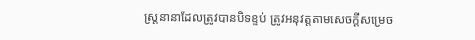ស្ត្រនានាដែលត្រូវបានបិទខ្ទប់ ត្រូវអនុវត្តតាមសេចក្តីសម្រេច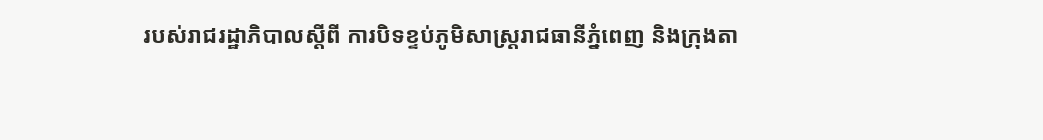របស់រាជរដ្ឋាភិបាលស្តីពី ការបិទខ្ទប់ភូមិសាស្ត្ររាជធានីភ្នំពេញ និងក្រុងតា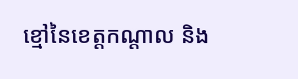ខ្មៅនៃខេត្តកណ្តាល និង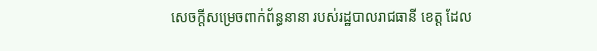សេចក្តីសម្រេចពាក់ព័ន្ធនានា របស់រដ្ឋបាលរាជធានី ខេត្ត ដែល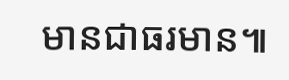មានជាធរមាន៕